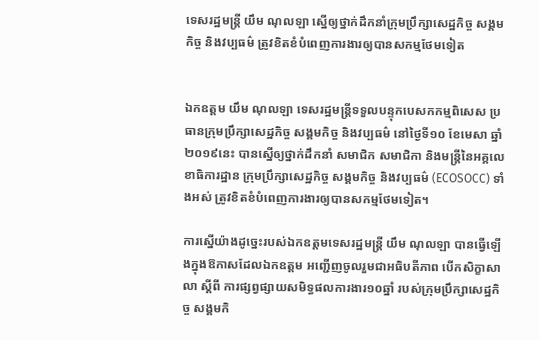ទេសរដ្ឋមន្ត្រី យឹម ណុលឡា ស្នើឲ្យថ្នាក់ដឹកនាំក្រុមប្រឹក្សាសេដ្ឋកិច្ច សង្គមកិច្ច និងវប្បធម៌ ត្រូវខិតខំបំពេញការងារឲ្យបានសកម្មថែមទៀត


ឯកឧត្តម យឹម ណុលឡា ទេសរដ្ឋមន្ត្រីទទួលបន្ទុកបេសកកម្មពិសេស ប្រធានក្រុមប្រឹក្សាសេដ្ឋកិច្ច សង្គមកិច្ច និងវប្បធម៌ នៅថ្ងៃទី១០ ខែមេសា ឆ្នាំ២០១៩នេះ បានស្នើឲ្យថ្នាក់ដឹកនាំ សមាជិក សមាជិកា និងមន្ត្រីនៃអគ្គលេខាធិការដ្ឋាន ក្រុមប្រឹក្សាសេដ្ឋកិច្ច សង្គមកិច្ច និងវប្បធម៌ (ECOSOCC) ទាំងអស់ ត្រូវខិតខំបំពេញការងារឲ្យបានសកម្មថែមទៀត។

ការស្នើយ៉ាងដូច្នេះរបស់ឯកឧត្តមទេសរដ្ឋមន្ត្រី យឹម ណុលឡា បានធ្វើឡើងក្នុងឱកាសដែលឯកឧត្តម អញ្ជើញចូលរួមជាអធិបតីភាព បើកសិក្ខាសាលា ស្តីពី ការផ្សព្វផ្សាយសមិទ្ធផលការងារ១០ឆ្នាំ របស់ក្រុមប្រឹក្សាសេដ្ឋកិច្ច សង្គមកិ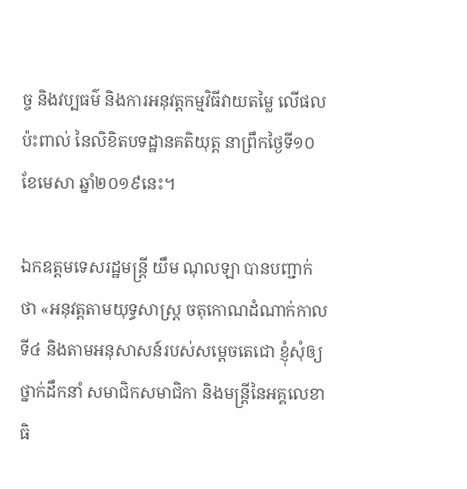ច្ច និងវប្បធម៌ និងការអនុវត្តកម្មវិធីវាយតម្លៃ លើផលប៉ះពាល់ នៃលិខិតបទដ្ឋានគតិយុត្ត នាព្រឹកថ្ងៃទី១០ ខែមេសា ឆ្នាំ២០១៩នេះ។

ឯកឧត្តមទេសរដ្ឋមន្ត្រី យឹម ណុលឡា បានបញ្ជាក់ថា «អនុវត្តតាមយុទ្ធសាស្ត្រ ចតុកោណដំណាក់កាលទី៤ និងតាមអនុសាសន៍របស់សម្តេចតេជោ ខ្ញុំសុំឲ្យថ្នាក់ដឹកនាំ សមាជិកសមាជិកា និងមន្ត្រីនៃអគ្គលេខាធិ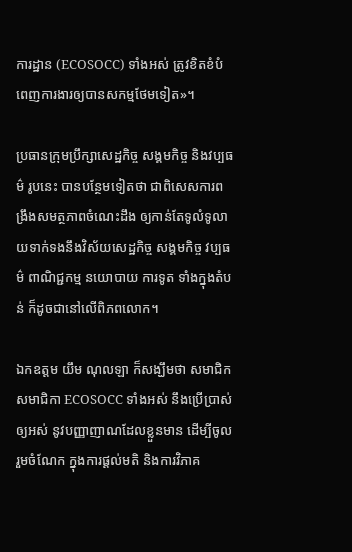ការដ្ឋាន (ECOSOCC) ទាំងអស់ ត្រូវខិតខំបំពេញការងារឲ្យបានសកម្មថែមទៀត»។

ប្រធានក្រុមប្រឹក្សាសេដ្ឋកិច្ច សង្គមកិច្ច និងវប្បធម៌ រូបនេះ បានបន្ថែមទៀតថា ជាពិសេសការពង្រឹងសមត្ថភាពចំណេះដឹង ឲ្យកាន់តែទូលំទូលាយទាក់ទងនឹងវិស័យសេដ្ឋកិច្ច សង្គមកិច្ច វប្បធម៌ ពាណិជ្ជកម្ម នយោបាយ ការទូត ទាំងក្នុងតំបន់ ក៏ដូចជានៅលើពិភពលោក។

ឯកឧត្តម យឹម ណុលឡា ក៏សង្ឃឹមថា សមាជិក សមាជិកា ECOSOCC ទាំងអស់ នឹងប្រើប្រាស់ឲ្យអស់ នូវបញ្ញាញាណដែលខ្លួនមាន ដើម្បីចូលរួមចំណែក ក្នុងការផ្តល់មតិ និងការវិភាគ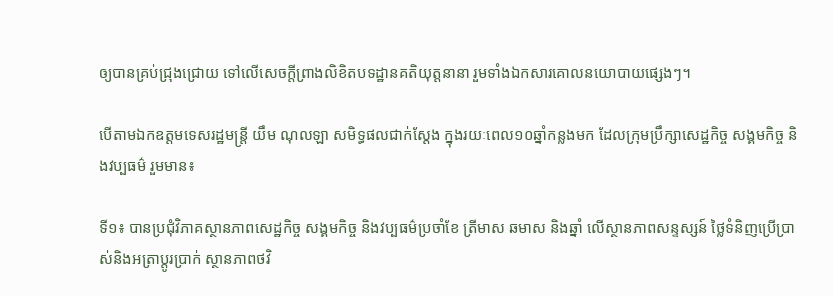ឲ្យបានគ្រប់ជ្រុងជ្រោយ ទៅលើសេចក្តីព្រាងលិខិតបទដ្ឋានគតិយុត្តនានា រួមទាំងឯកសារគោលនយោបាយផេ្សងៗ។

បើតាមឯកឧត្តមទេសរដ្ឋមន្ត្រី យឹម ណុលឡា សមិទ្ធផលជាក់ស្តែង ក្នុងរយៈពេល១០ឆ្នាំកន្លងមក ដែលក្រុមប្រឹក្សាសេដ្ឋកិច្ច សង្គមកិច្ច និងវប្បធម៌ រួមមាន៖

ទី១៖ បានប្រជុំវិភាគស្ថានភាពសេដ្ឋកិច្ច សង្គមកិច្ច និងវប្បធម៌ប្រចាំខែ ត្រីមាស ឆមាស និងឆ្នាំ លើស្ថានភាពសន្ទស្សន៍ ថ្លៃទំនិញប្រើប្រាស់និងអត្រាប្តូរប្រាក់ ស្ថានភាពថវិ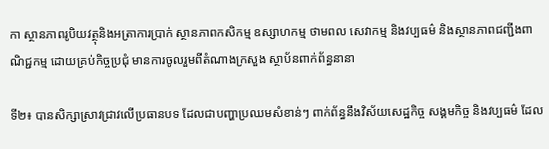កា ស្ថានភាពរូបិយវត្ថុនិងអត្រាការប្រាក់ ស្ថានភាពកសិកម្ម ឧស្សាហកម្ម ថាមពល សេវាកម្ម និងវប្បធម៌ និងស្ថានភាពជញ្ជីងពាណិជ្ជកម្ម ដោយគ្រប់កិច្ចប្រជុំ មានការចូលរួមពីតំណាងក្រសួង ស្ថាប័នពាក់ព័ន្ធនានា

ទី២៖ បានសិក្សាស្រាវជ្រាវលើប្រធានបទ ដែលជាបញ្ហាប្រឈមសំខាន់ៗ ពាក់ព័ន្ធនឹងវិស័យសេដ្ឋកិច្ច សង្គមកិច្ច និងវប្បធម៌ ដែល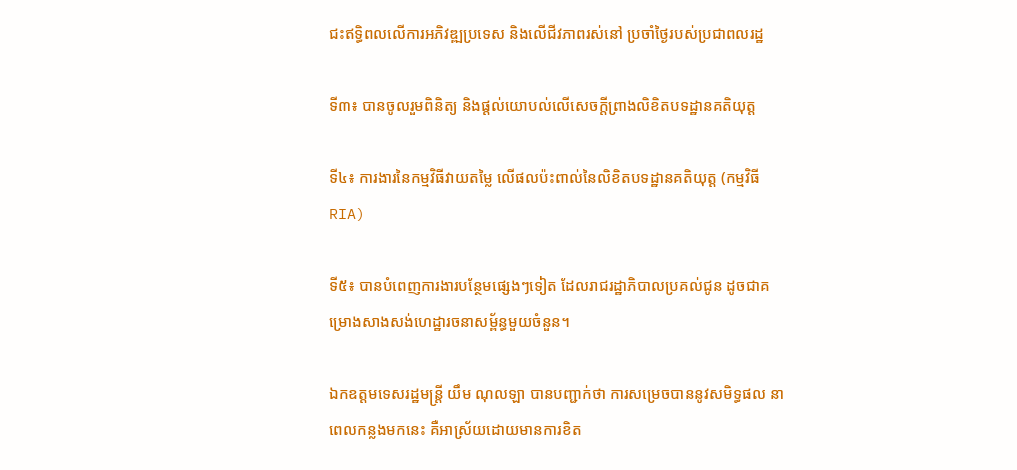ជះឥទិ្ធពលលើការអភិវឌ្ឍប្រទេស និងលើជីវភាពរស់នៅ ប្រចាំថ្ងៃរបស់ប្រជាពលរដ្ឋ

ទី៣៖ បានចូលរួមពិនិត្យ និងផ្តល់យោបល់លើសេចក្តីព្រាងលិខិតបទដ្ឋានគតិយុត្ត

ទី៤៖ ការងារនៃកម្មវិធីវាយតម្លៃ លើផលប៉ះពាល់នៃលិខិតបទដ្ឋានគតិយុត្ត (កម្មវិធីRIA)

ទី៥៖ បានបំពេញការងារបន្ថែមផ្សេងៗទៀត ដែលរាជរដ្ឋាភិបាលប្រគល់ជូន ដូចជាគម្រោងសាងសង់ហេដ្ឋារចនាសម្ព័ន្ធមួយចំនួន។

ឯកឧត្តមទេសរដ្ឋមន្ត្រី យឹម ណុលឡា បានបញ្ជាក់ថា ការសម្រេចបាននូវសមិទ្ធផល នាពេលកន្លងមកនេះ គឺអាស្រ័យដោយមានការខិត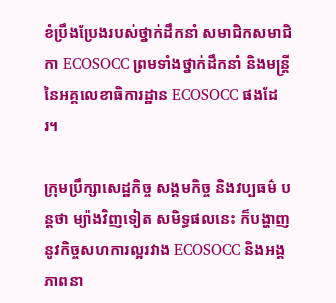ខំប្រឹងប្រែងរបស់ថ្នាក់ដឹកនាំ សមាជិកសមាជិកា ECOSOCC ព្រមទាំងថ្នាក់ដឹកនាំ និងមន្រ្តីនៃអគ្គលេខាធិការដ្ឋាន ECOSOCC ផងដែរ។

ក្រុមប្រឹក្សាសេដ្ឋកិច្ច សង្គមកិច្ច និងវប្បធម៌ បន្ដថា ម្យ៉ាងវិញទៀត សមិទ្ធផលនេះ ក៏បង្ហាញនូវកិច្ចសហការល្អរវាង ECOSOCC និងអង្គភាពនា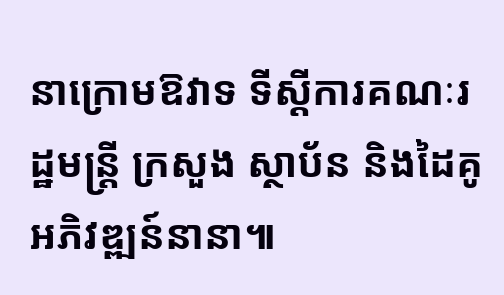នាក្រោមឱវាទ ទីស្តីការគណៈរដ្ឋមន្ត្រី ក្រសួង ស្ថាប័ន និងដៃគូអភិវឌ្ឍន៍នានា៕